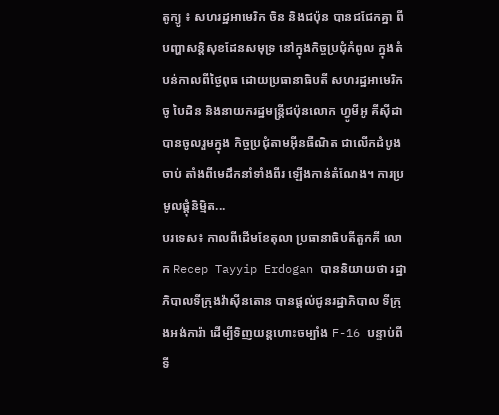តូក្យូ ៖ សហរដ្ឋអាមេរិក ចិន និងជប៉ុន បានជជែកគ្នា ពីបញ្ហាសន្តិសុខដែនសមុទ្រ នៅក្នុងកិច្ចប្រជុំកំពូល ក្នុងតំបន់កាលពីថ្ងៃពុធ ដោយប្រធានាធិបតី សហរដ្ឋអាមេរិក ចូ បៃដិន និងនាយករដ្ឋមន្ត្រីជប៉ុនលោក ហ្វូមីអូ គីស៊ីដា បានចូលរួមក្នុង កិច្ចប្រជុំតាមអ៊ីនធឺណិត ជាលើកដំបូងចាប់ តាំងពីមេដឹកនាំទាំងពីរ ឡើងកាន់តំណែង។ ការប្រមូលផ្តុំនិម្មិត...
បរទេស៖ កាលពីដើមខែតុលា ប្រធានាធិបតីតួកគី លោក Recep Tayyip Erdogan បាននិយាយថា រដ្ឋាភិបាលទីក្រុងវ៉ាស៊ីនតោន បានផ្តល់ជូនរដ្ឋាភិបាល ទីក្រុងអង់ការ៉ា ដើម្បីទិញយន្តហោះចម្បាំង F-16 បន្ទាប់ពីទី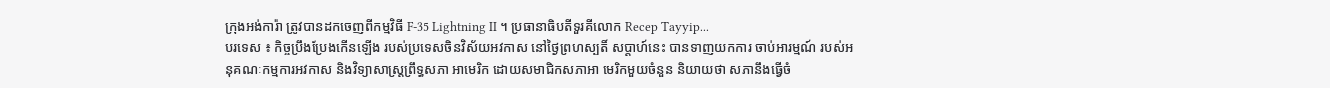ក្រុងអង់ការ៉ា ត្រូវបានដកចេញពីកម្មវិធី F-35 Lightning II ។ ប្រធានាធិបតីទួរគីលោក Recep Tayyip...
បរទេស ៖ កិច្ចប្រឹងប្រែងកើនឡើង របស់ប្រទេសចិនវិស័យអវកាស នៅថ្ងៃព្រហស្បតិ៍ សប្ដាហ៍នេះ បានទាញយកការ ចាប់អារម្មណ៍ របស់អនុគណៈកម្មការអវកាស និងវិទ្យាសាស្ត្រព្រឹទ្ធសភា អាមេរិក ដោយសមាជិកសភាអា មេរិកមួយចំនួន និយាយថា សភានឹងធ្វើចំ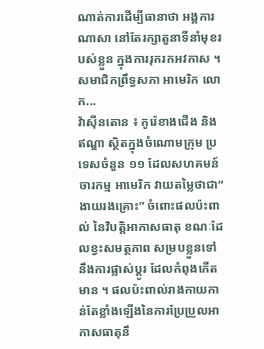ណាត់ការដើម្បីធានាថា អង្គការណាសា នៅតែរក្សាតួនាទីនាំមុខរបស់ខ្លួន ក្នុងការរុករកអវកាស ។ សមាជិកព្រឹទ្ធសភា អាមេរិក លោក...
វ៉ាស៊ីនតោន ៖ កូរ៉េខាងជើង និងឥណ្ឌា ស្ថិតក្នុងចំណោមក្រុម ប្រទេសចំនួន ១១ ដែលសហគមន៍ចារកម្ម អាមេរិក វាយតម្លៃថាជា“ ងាយរងគ្រោះ” ចំពោះផលប៉ះពាល់ នៃវិបត្តិអាកាសធាតុ ខណៈដែលខ្វះសមត្ថភាព សម្របខ្លួនទៅនឹងការផ្លាស់ប្តូរ ដែលកំពុងកើតមាន ។ ផលប៉ះពាល់រាងកាយកាន់តែខ្លាំងឡើងនៃការប្រែប្រួលអាកាសធាតុនឹ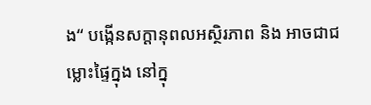ង“ បង្កើនសក្តានុពលអស្ថិរភាព និង អាចជាជម្លោះផ្ទៃក្នុង នៅក្នុ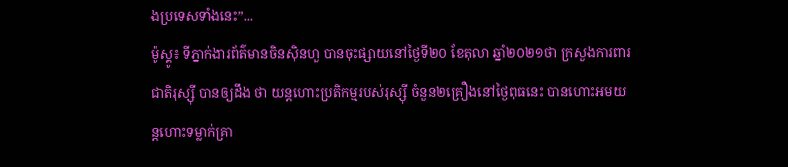ងប្រទេសទាំងនេះ”...
ម៉ូស្គូ៖ ទីភ្នាក់ងារព័ត៌មានចិនស៊ិនហួ បានចុះផ្សាយនៅថ្ងៃទី២០ ខែតុលា ឆ្នាំ២០២១ថា ក្រសួងការពារជាតិរុស្ស៊ី បានឲ្យដឹង ថា យន្តហោះប្រតិកម្មរបស់រុស្ស៊ី ចំនួន២គ្រឿងនៅថ្ងៃពុធនេះ បានហោះអមយន្តហោះទម្លាក់គ្រា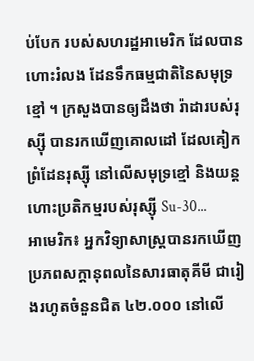ប់បែក របស់សហរដ្ឋអាមេរិក ដែលបានហោះរំលង ដែនទឹកធម្មជាតិនៃសមុទ្រខ្មៅ ។ ក្រសួងបានឲ្យដឹងថា រ៉ាដារបស់រុស្ស៊ី បានរកឃើញគោលដៅ ដែលគៀកព្រំដែនរុស្ស៊ី នៅលើសមុទ្រខ្មៅ និងយន្តហោះប្រតិកម្មរបស់រុស្ស៊ី Su-30...
អាមេរិក៖ អ្នកវិទ្យាសាស្ត្របានរកឃើញ ប្រភពសក្តានុពលនៃសារធាតុគីមី ជារៀងរហូតចំនួនជិត ៤២.០០០ នៅលើ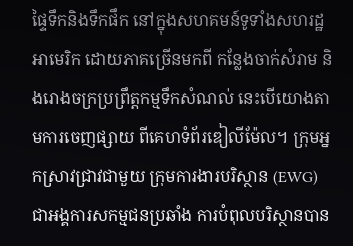ផ្ទៃទឹកនិងទឹកផឹក នៅក្នុងសហគមន៍ទូទាំងសហរដ្ឋអាមេរិក ដោយភាគច្រើនមកពី កន្លែងចាក់សំរាម និងរោងចក្រប្រព្រឹត្តកម្មទឹកសំណល់ នេះបើយោងតាមការចេញផ្សាយ ពីគេហទំព័រឌៀលីម៉ែល។ ក្រុមអ្នកស្រាវជ្រាវជាមួយ ក្រុមការងារបរិស្ថាន (EWG) ជាអង្គការសកម្មជនប្រឆាំង ការបំពុលបរិស្ថានបាន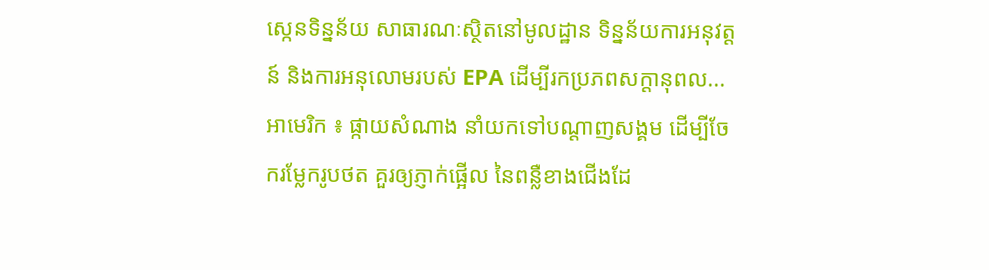ស្កេនទិន្នន័យ សាធារណៈស្ថិតនៅមូលដ្ឋាន ទិន្នន័យការអនុវត្តន៍ និងការអនុលោមរបស់ EPA ដើម្បីរកប្រភពសក្តានុពល...
អាមេរិក ៖ ផ្កាយសំណាង នាំយកទៅបណ្តាញសង្គម ដើម្បីចែករម្លែករូបថត គួរឲ្យភ្ញាក់ផ្អើល នៃពន្លឺខាងជើងដែ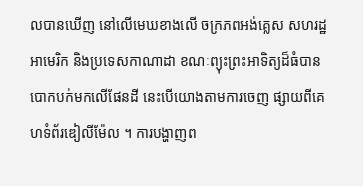លបានឃើញ នៅលើមេឃខាងលើ ចក្រភពអង់គ្លេស សហរដ្ឋអាមេរិក និងប្រទេសកាណាដា ខណៈព្យុះព្រះអាទិត្យដ៏ធំបានបោកបក់មកលើផែនដី នេះបើយោងតាមការចេញ ផ្សាយពីគេហទំព័រឌៀលីម៉ែល ។ ការបង្ហាញព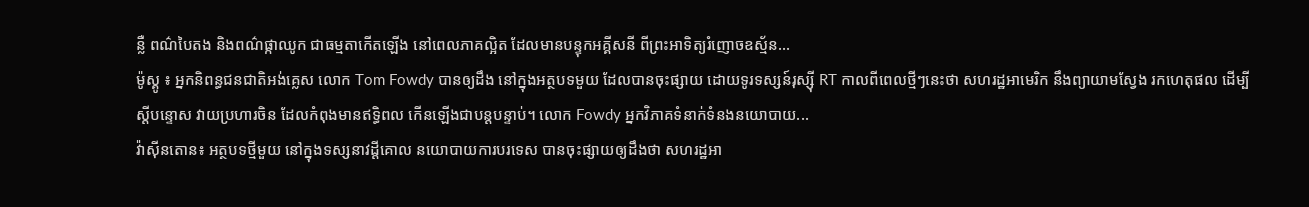ន្លឺ ពណ៌បៃតង និងពណ៌ផ្កាឈូក ជាធម្មតាកើតឡើង នៅពេលភាគល្អិត ដែលមានបន្ទុកអគ្គីសនី ពីព្រះអាទិត្យរំញោចឧស្ម័ន...
ម៉ូស្គូ ៖ អ្នកនិពន្ធជនជាតិអង់គ្លេស លោក Tom Fowdy បានឲ្យដឹង នៅក្នុងអត្ថបទមួយ ដែលបានចុះផ្សាយ ដោយទូរទស្សន៍រុស្ស៊ី RT កាលពីពេលថ្មីៗនេះថា សហរដ្ឋអាមេរិក នឹងព្យាយាមស្វែង រកហេតុផល ដើម្បីស្តីបន្ទោស វាយប្រហារចិន ដែលកំពុងមានឥទ្ធិពល កើនឡើងជាបន្ដបន្ទាប់។ លោក Fowdy អ្នកវិភាគទំនាក់ទំនងនយោបាយ...
វ៉ាស៊ីនតោន៖ អត្ថបទថ្មីមួយ នៅក្នុងទស្សនាវដ្តីគោល នយោបាយការបរទេស បានចុះផ្សាយឲ្យដឹងថា សហរដ្ឋអា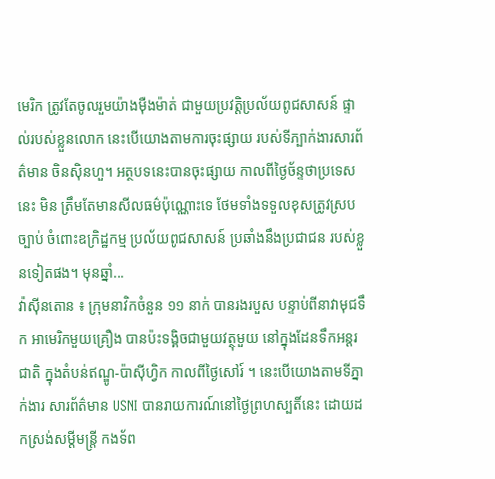មេរិក ត្រូវតែចូលរួមយ៉ាងម៉ឺងម៉ាត់ ជាមួយប្រវត្តិប្រល័យពូជសាសន៍ ផ្ទាល់របស់ខ្លួនលោក នេះបើយោងតាមការចុះផ្សាយ របស់ទីភ្បាក់ងារសារព័ត៌មាន ចិនស៊ិនហួ។ អត្ថបទនេះបានចុះផ្សាយ កាលពីថ្ងៃច័ន្ទថាប្រទេសនេះ មិន ត្រឹមតែមានសីលធម៌ប៉ុណ្ណោះទេ ថែមទាំងទទួលខុសត្រូវស្របច្បាប់ ចំពោះឧក្រិដ្ឋកម្ម ប្រល័យពូជសាសន៍ ប្រឆាំងនឹងប្រជាជន របស់ខ្លួនទៀតផង។ មុនឆ្នាំ...
វ៉ាស៊ីនតោន ៖ ក្រុមនាវិកចំនួន ១១ នាក់ បានរងរបួស បន្ទាប់ពីនាវាមុជទឹក អាមេរិកមួយគ្រឿង បានប៉ះទង្គិចជាមួយវត្ថុមួយ នៅក្នុងដែនទឹកអន្តរជាតិ ក្នុងតំបន់ឥណ្ឌូ-ប៉ាស៊ីហ្វិក កាលពីថ្ងៃសៅរ៍ ។ នេះបើយោងតាមទីភ្នាក់ងារ សារព័ត៌មាន USNI បានរាយការណ៍នៅថ្ងៃព្រហស្បតិ៍នេះ ដោយដកស្រង់សម្តីមន្រ្តី កងទ័ព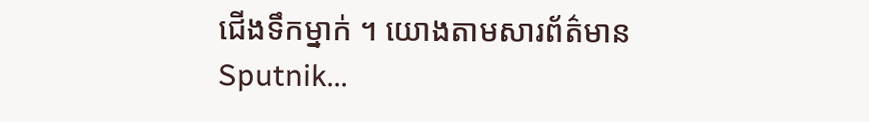ជើងទឹកម្នាក់ ។ យោងតាមសារព័ត៌មាន Sputnik...